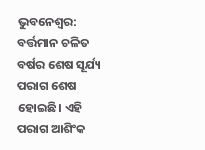ଭୁବନେଶ୍ବର: ବର୍ତ୍ତମାନ ଚଳିତ ବର୍ଷର ଶେଷ ସୂର୍ଯ୍ୟ ପରାଗ ଶେଷ ହୋଇଛି। ଏହି ପରାଗ ଆଶିଂକ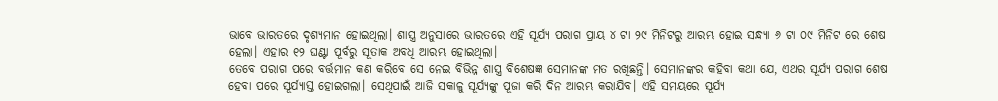ଭାବେ ଭାରତରେ ଦୃଶ୍ୟମାନ ହୋଇଥିଲା। ଶାସ୍ତ୍ର ଅନୁସାରେ ଭାରତରେ ଏହି ସୂର୍ଯ୍ୟ ପରାଗ ପ୍ରାୟ ୪ ଟା ୨୯ ମିନିଟରୁ ଆରମ୍ଭ ହୋଇ ସନ୍ଧ୍ୟା ୬ ଟା ୦୯ ମିନିଟ ରେ ଶେଷ ହେଲା। ଏହାର ୧୨ ଘଣ୍ଟା ପୂର୍ବରୁ ସୂତାକ ଅବଧି ଆରମ୍ଭ ହୋଇଥିଲା।
ତେବେ ପରାଗ ପରେ ବର୍ତ୍ତମାନ କଣ କରିବେ ସେ ନେଇ ବିଭିନ୍ନ ଶାସ୍ତ୍ର ବିଶେଷଜ୍ଞ ସେମାନଙ୍କ ମତ ରଖିଛନ୍ତି। ସେମାନଙ୍କର କହିବା କଥା ଯେ, ଏଥର ସୂର୍ଯ୍ୟ ପରାଗ ଶେଷ ହେବା ପରେ ସୂର୍ଯ୍ୟାସ୍ତ ହୋଇଗଲା। ସେଥିପାଇଁ ଆଜି ସକାଳୁ ସୂର୍ଯ୍ୟଙ୍କୁ ପୂଜା କରି ଦିନ ଆରମ୍ଭ କରାଯିବ। ଏହି ସମୟରେ ସୂର୍ଯ୍ୟ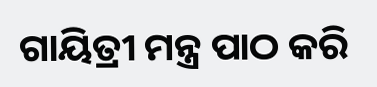ଗାୟିତ୍ରୀ ମନ୍ତ୍ର ପାଠ କରି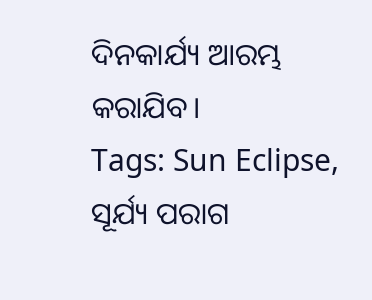ଦିନକାର୍ଯ୍ୟ ଆରମ୍ଭ କରାଯିବ।
Tags: Sun Eclipse, ସୂର୍ଯ୍ୟ ପରାଗ